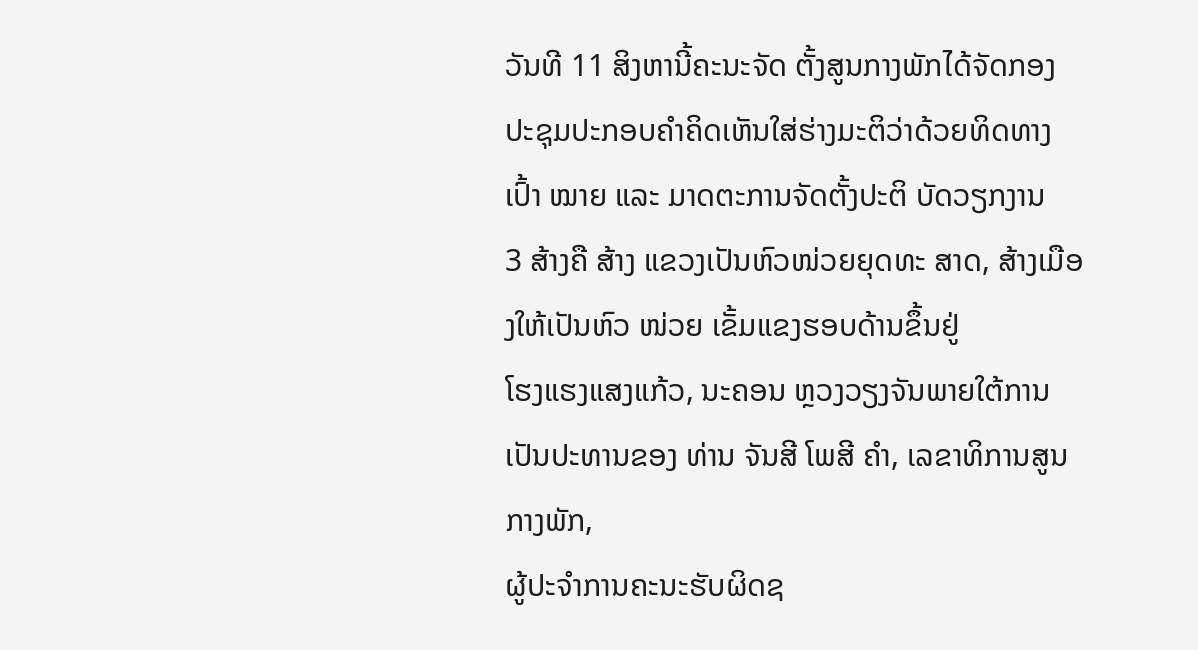ວັນທີ 11 ສິງຫານີ້ຄະນະຈັດ ຕັ້ງສູນກາງພັກໄດ້ຈັດກອງປະຊຸມປະກອບຄຳຄິດເຫັນໃສ່ຮ່າງມະຕິວ່າດ້ວຍທິດທາງເປົ້າ ໝາຍ ແລະ ມາດຕະການຈັດຕັ້ງປະຕິ ບັດວຽກງານ
3 ສ້າງຄື ສ້າງ ແຂວງເປັນຫົວໜ່ວຍຍຸດທະ ສາດ, ສ້າງເມືອງໃຫ້ເປັນຫົວ ໜ່ວຍ ເຂັ້ມແຂງຮອບດ້ານຂຶ້ນຢູ່
ໂຮງແຮງແສງແກ້ວ, ນະຄອນ ຫຼວງວຽງຈັນພາຍໃຕ້ການເປັນປະທານຂອງ ທ່ານ ຈັນສີ ໂພສີ ຄຳ, ເລຂາທິການສູນກາງພັກ,
ຜູ້ປະຈຳການຄະນະຮັບຜິດຊ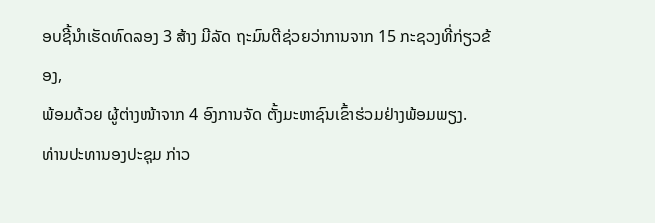ອບຊີ້ນຳເຮັດທົດລອງ 3 ສ້າງ ມີລັດ ຖະມົນຕີຊ່ວຍວ່າການຈາກ 15 ກະຊວງທີ່ກ່ຽວຂ້ອງ,
ພ້ອມດ້ວຍ ຜູ້ຕ່າງໜ້າຈາກ 4 ອົງການຈັດ ຕັ້ງມະຫາຊົນເຂົ້າຮ່ວມຢ່າງພ້ອມພຽງ.
ທ່ານປະທານອງປະຊຸມ ກ່າວ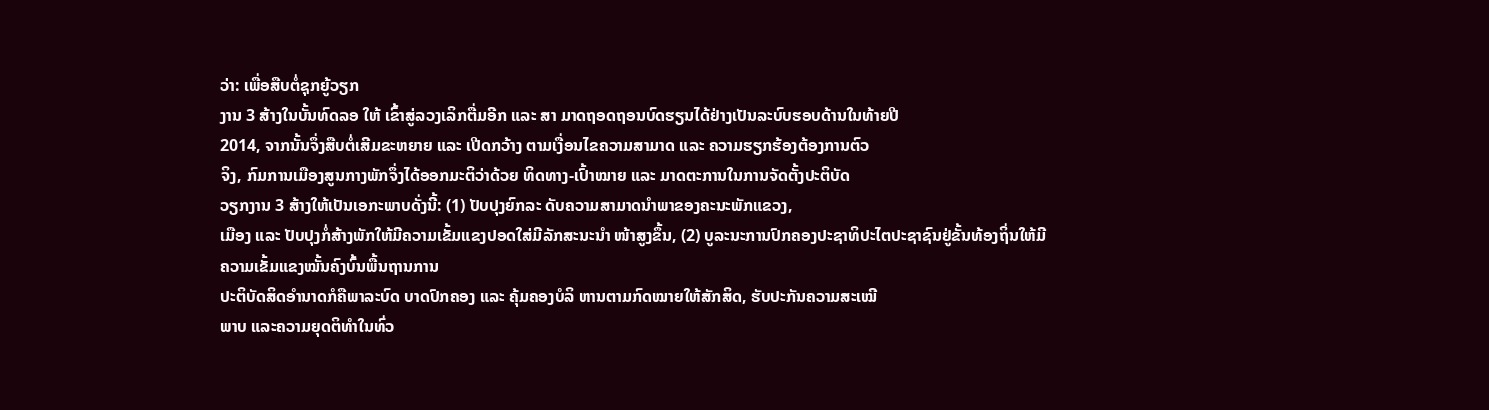ວ່າ: ເພື່ອສືບຕໍ່ຊຸກຍູ້ວຽກ
ງານ 3 ສ້າງໃນບັ້ນທົດລອ ໃຫ້ ເຂົ້າສູ່ລວງເລິກຕື່ມອີກ ແລະ ສາ ມາດຖອດຖອນບົດຮຽນໄດ້ຢ່າງເປັນລະບົບຮອບດ້ານໃນທ້າຍປີ
2014, ຈາກນັ້ນຈຶ່ງສືບຕໍ່ເສີມຂະຫຍາຍ ແລະ ເປີດກວ້າງ ຕາມເງື່ອນໄຂຄວາມສາມາດ ແລະ ຄວາມຮຽກຮ້ອງຕ້ອງການຕົວ
ຈິງ, ກົມການເມືອງສູນກາງພັກຈຶ່ງໄດ້ອອກມະຕິວ່າດ້ວຍ ທິດທາງ-ເປົ້າໝາຍ ແລະ ມາດຕະການໃນການຈັດຕັ້ງປະຕິບັດ
ວຽກງານ 3 ສ້າງໃຫ້ເປັນເອກະພາບດັ່ງນີ້: (1) ປັບປຸງຍົກລະ ດັບຄວາມສາມາດນຳພາຂອງຄະນະພັກແຂວງ,
ເມືອງ ແລະ ປັບປຸງກໍ່ສ້າງພັກໃຫ້ມີຄວາມເຂັ້ມແຂງປອດໃສ່ມີລັກສະນະນຳ ໜ້າສູງຂຶ້ນ, (2) ບູລະນະການປົກຄອງປະຊາທິປະໄຕປະຊາຊົນຢູ່ຂັ້ນທ້ອງຖິ່ນໃຫ້ມີຄວາມເຂັ້ມແຂງໝັ້ນຄົງບົ້ນພື້ນຖານການ
ປະຕິບັດສິດອຳນາດກໍຄືພາລະບົດ ບາດປົກຄອງ ແລະ ຄຸ້ມຄອງບໍລິ ຫານຕາມກົດໝາຍໃຫ້ສັກສິດ, ຮັບປະກັນຄວາມສະເໝີ
ພາບ ແລະຄວາມຍຸດຕິທຳໃນທົ່ວ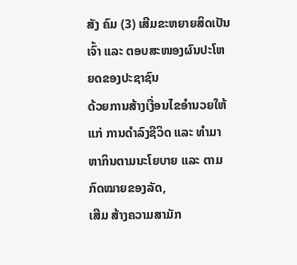ສັງ ຄົມ (3) ເສີມຂະຫຍາຍສິດເປັນ ເຈົ້າ ແລະ ຕອບສະໜອງຜົນປະໂຫຍດຂອງປະຊາຊົນ
ດ້ວຍການສ້າງເງື່ອນໄຂອຳນວຍໃຫ້ແກ່ ການດຳລົງຊີວິດ ແລະ ທຳມາ ຫາກິນຕາມນະໂຍບາຍ ແລະ ຕາມກົດໝາຍຂອງລັດ,
ເສີມ ສ້າງຄວາມສາມັກ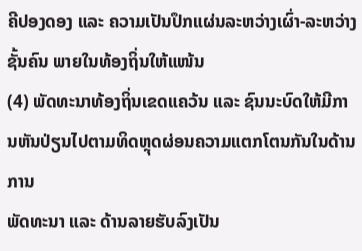ຄີປອງດອງ ແລະ ຄວາມເປັນປຶກແຜ່ນລະຫວ່າງເຜົ່າ-ລະຫວ່າງຊັ້ນຄົນ ພາຍໃນທ້ອງຖິ່ນໃຫ້ແໜ້ນ
(4) ພັດທະນາທ້ອງຖິ່ນເຂດແຄວ້ນ ແລະ ຊົນນະບົດໃຫ້ມີການຫັນປ່ຽນໄປຕາມທິດຫຼຸດຜ່ອນຄວາມແຕກໂຕນກັນໃນດ້ານການ
ພັດທະນາ ແລະ ດ້ານລາຍຮັບລົງເປັນ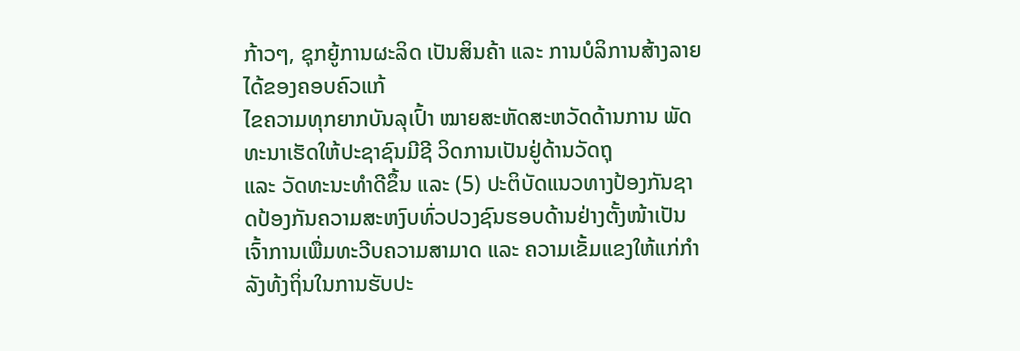ກ້າວໆ, ຊຸກຍູ້ການຜະລິດ ເປັນສິນຄ້າ ແລະ ການບໍລິການສ້າງລາຍໄດ້ຂອງຄອບຄົວແກ້
ໄຂຄວາມທຸກຍາກບັນລຸເປົ້າ ໝາຍສະຫັດສະຫວັດດ້ານການ ພັດທະນາເຮັດໃຫ້ປະຊາຊົນມີຊີ ວິດການເປັນຢູ່ດ້ານວັດຖຸ
ແລະ ວັດທະນະທຳດີຂຶ້ນ ແລະ (5) ປະຕິບັດແນວທາງປ້ອງກັນຊາດປ້ອງກັນຄວາມສະຫງົບທົ່ວປວງຊົນຮອບດ້ານຢ່າງຕັ້ງໜ້າເປັນ
ເຈົ້າການເພື່ມທະວີບຄວາມສາມາດ ແລະ ຄວາມເຂັ້ມແຂງໃຫ້ແກ່ກຳລັງທ້ງຖິ່ນໃນການຮັບປະ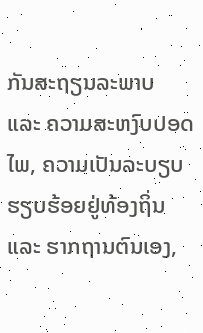ກັນສະຖຽນລະພາບ
ແລະ ຄວາມສະຫງົບປອດໄພ, ຄວາມເປັນລະບຽບຮຽບຮ້ອຍຢູ່ທ້ອງຖິ່ນ ແລະ ຮາກຖານຕົນເອງ,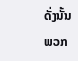ດັ່ງນັ້ນ
ພວກ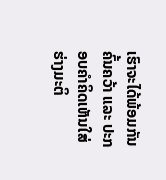ເຮົາຈະໄດ້ພ້ອມກັນ ຄົ້ນຄວ້າ ແລະ ປະກອບຄຳຄິດເຫັນໃສ່ຮ່າງມະຕິ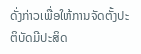ດັ່ງກ່າວເພື່ອໃຫ້ການຈັດຕັ້ງປະຕິບັດມີປະສິດ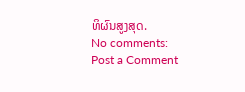ທິຜົນສູງສຸດ.
No comments:
Post a Comment